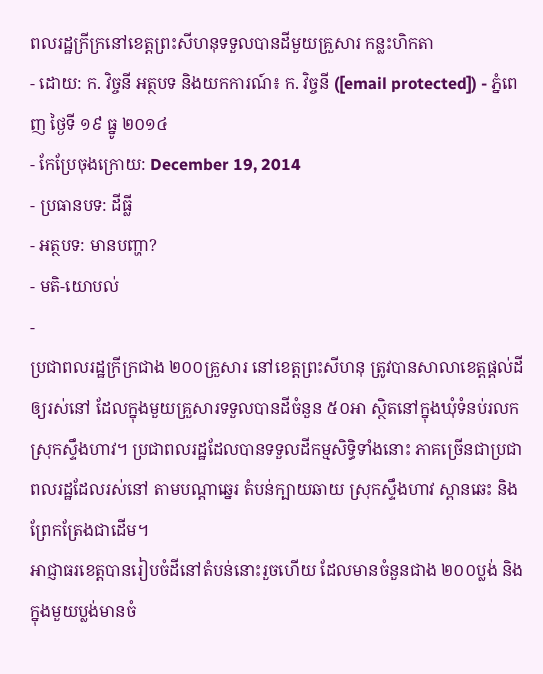ពលរដ្ឋក្រីក្រនៅខេត្តព្រះសីហនុទទួលបានដីមួយគ្រួសារ កន្លះហិកតា
- ដោយ: ក. វិច្ចនី អត្ថបទ និងយកការណ៍៖ ក. វិច្ចនី ([email protected]) - ភ្នំពេញ ថ្ងៃទី ១៩ ធ្នូ ២០១៤
- កែប្រែចុងក្រោយ: December 19, 2014
- ប្រធានបទ: ដីធ្លី
- អត្ថបទ: មានបញ្ហា?
- មតិ-យោបល់
-
ប្រជាពលរដ្ឋក្រីក្រជាង ២០០គ្រួសារ នៅខេត្តព្រះសីហនុ ត្រូវបានសាលាខេត្តផ្តល់ដីឲ្យរស់នៅ ដែលក្នុងមួយគ្រួសារទទួលបានដីចំនួន ៥០អា ស្ថិតនៅក្នុងឃុំទំនប់រលក ស្រុកស្ទឹងហាវ។ ប្រជាពលរដ្ឋដែលបានទទួលដីកម្មសិទ្ធិទាំងនោះ ភាគច្រើនជាប្រជាពលរដ្ឋដែលរស់នៅ តាមបណ្តាឆ្នេរ តំបន់ក្បាយឆាយ ស្រុកស្ទឹងហាវ ស្ពានឆេះ និងព្រែកត្រែងជាដើម។
អាជ្ញាធរខេត្តបានរៀបចំដីនៅតំបន់នោះរួចហើយ ដែលមានចំនួនជាង ២០០ប្លង់ និងក្នុងមួយប្លង់មានចំ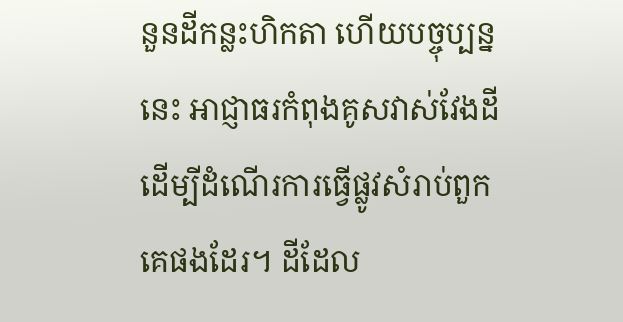នួនដីកន្លះហិកតា ហើយបច្ចុប្បន្ននេះ អាជ្ញាធរកំពុងគូសវាស់វែងដី ដើម្បីដំណើរការធ្វើផ្លូវសំរាប់ពួកគេផងដែរ។ ដីដែល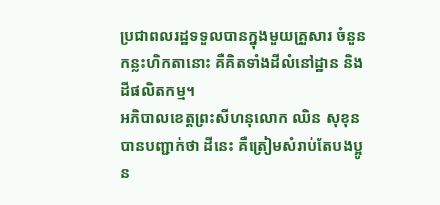ប្រជាពលរដ្ឋទទួលបានក្នុងមួយគ្រួសារ ចំនួនកន្លះហិកតានោះ គឺគិតទាំងដីលំនៅដ្ឋាន និងដីផលិតកម្ម។
អភិបាលខេត្តព្រះសីហនុលោក ឈិន សុខុន បានបញ្ជាក់ថា ដីនេះ គឺត្រៀមសំរាប់តែបងប្អូន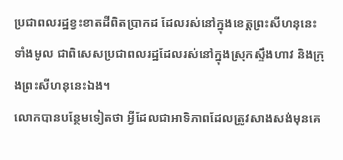ប្រជាពលរដ្ឋខ្វះខាតដីពិតប្រាកដ ដែលរស់នៅក្នុងខេត្តព្រះសីហនុនេះទាំងមូល ជាពិសេសប្រជាពលរដ្ឋដែលរស់នៅក្នុងស្រុកស្ទឹងហាវ និងក្រុងព្រះសីហនុនេះឯង។
លោកបានបន្ថែមទៀតថា អ្វីដែលជាអាទិភាពដែលត្រូវសាងសង់មុនគេ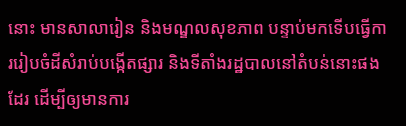នោះ មានសាលារៀន និងមណ្ឌលសុខភាព បន្ទាប់មកទើបធ្វើការរៀបចំដីសំរាប់បង្កើតផ្សារ និងទីតាំងរដ្ឋបាលនៅតំបន់នោះផងដែរ ដើម្បីឲ្យមានការ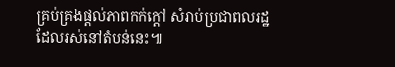គ្រប់គ្រងផ្តល់ភាពកក់ក្តៅ សំរាប់ប្រជាពលរដ្ឋដែលរស់នៅតំបន់នេះ៕